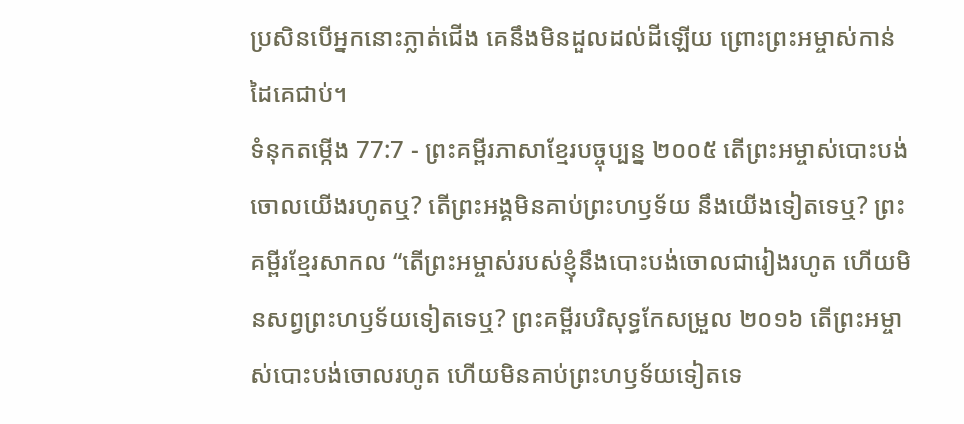ប្រសិនបើអ្នកនោះភ្លាត់ជើង គេនឹងមិនដួលដល់ដីឡើយ ព្រោះព្រះអម្ចាស់កាន់ដៃគេជាប់។
ទំនុកតម្កើង 77:7 - ព្រះគម្ពីរភាសាខ្មែរបច្ចុប្បន្ន ២០០៥ តើព្រះអម្ចាស់បោះបង់ចោលយើងរហូតឬ? តើព្រះអង្គមិនគាប់ព្រះហឫទ័យ នឹងយើងទៀតទេឬ? ព្រះគម្ពីរខ្មែរសាកល “តើព្រះអម្ចាស់របស់ខ្ញុំនឹងបោះបង់ចោលជារៀងរហូត ហើយមិនសព្វព្រះហឫទ័យទៀតទេឬ? ព្រះគម្ពីរបរិសុទ្ធកែសម្រួល ២០១៦ តើព្រះអម្ចាស់បោះបង់ចោលរហូត ហើយមិនគាប់ព្រះហឫទ័យទៀតទេ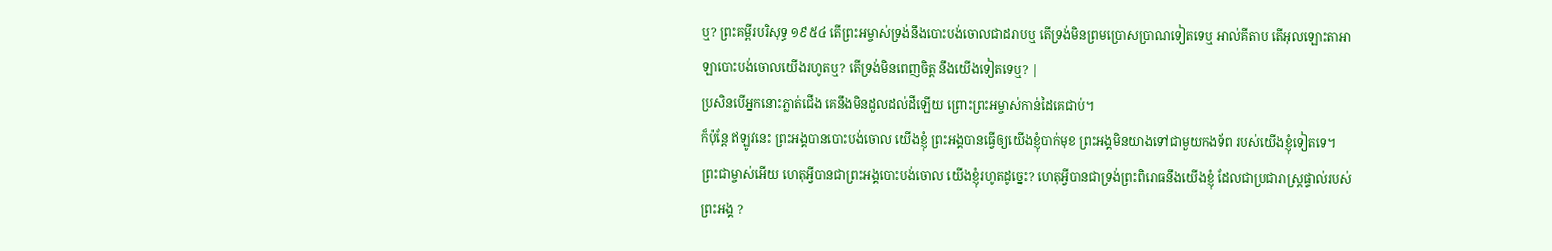ឬ? ព្រះគម្ពីរបរិសុទ្ធ ១៩៥៤ តើព្រះអម្ចាស់ទ្រង់នឹងបោះបង់ចោលជាដរាបឬ តើទ្រង់មិនព្រមប្រោសប្រាណទៀតទេឬ អាល់គីតាប តើអុលឡោះតាអាឡាបោះបង់ចោលយើងរហូតឬ? តើទ្រង់មិនពេញចិត្ត នឹងយើងទៀតទេឬ? |
ប្រសិនបើអ្នកនោះភ្លាត់ជើង គេនឹងមិនដួលដល់ដីឡើយ ព្រោះព្រះអម្ចាស់កាន់ដៃគេជាប់។
ក៏ប៉ុន្តែ ឥឡូវនេះ ព្រះអង្គបានបោះបង់ចោល យើងខ្ញុំ ព្រះអង្គបានធ្វើឲ្យយើងខ្ញុំបាក់មុខ ព្រះអង្គមិនយាងទៅជាមួយកងទ័ព របស់យើងខ្ញុំទៀតទេ។
ព្រះជាម្ចាស់អើយ ហេតុអ្វីបានជាព្រះអង្គបោះបង់ចោល យើងខ្ញុំរហូតដូច្នេះ? ហេតុអ្វីបានជាទ្រង់ព្រះពិរោធនឹងយើងខ្ញុំ ដែលជាប្រជារាស្ដ្រផ្ទាល់របស់ព្រះអង្គ ?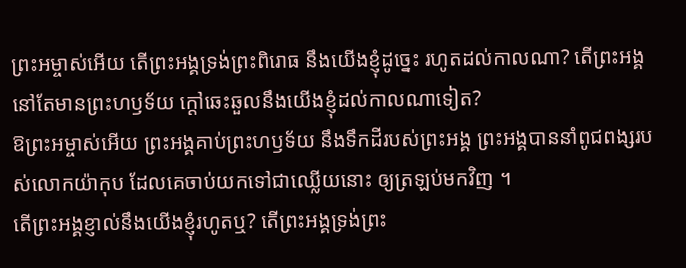ព្រះអម្ចាស់អើយ តើព្រះអង្គទ្រង់ព្រះពិរោធ នឹងយើងខ្ញុំដូច្នេះ រហូតដល់កាលណា? តើព្រះអង្គនៅតែមានព្រះហឫទ័យ ក្ដៅឆេះឆួលនឹងយើងខ្ញុំដល់កាលណាទៀត?
ឱព្រះអម្ចាស់អើយ ព្រះអង្គគាប់ព្រះហឫទ័យ នឹងទឹកដីរបស់ព្រះអង្គ ព្រះអង្គបាននាំពូជពង្សរបស់លោកយ៉ាកុប ដែលគេចាប់យកទៅជាឈ្លើយនោះ ឲ្យត្រឡប់មកវិញ ។
តើព្រះអង្គខ្ញាល់នឹងយើងខ្ញុំរហូតឬ? តើព្រះអង្គទ្រង់ព្រះ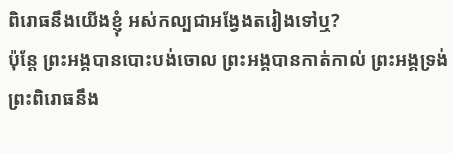ពិរោធនឹងយើងខ្ញុំ អស់កល្បជាអង្វែងតរៀងទៅឬ?
ប៉ុន្តែ ព្រះអង្គបានបោះបង់ចោល ព្រះអង្គបានកាត់កាល់ ព្រះអង្គទ្រង់ព្រះពិរោធនឹង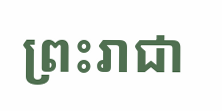ព្រះរាជា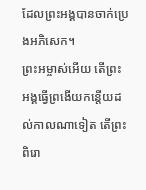ដែលព្រះអង្គបានចាក់ប្រេងអភិសេក។
ព្រះអម្ចាស់អើយ តើព្រះអង្គធ្វើព្រងើយកន្តើយដល់កាលណាទៀត តើព្រះពិរោ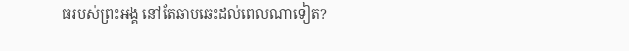ធរបស់ព្រះអង្គ នៅតែឆាបឆេះដល់ពេលណាទៀត?